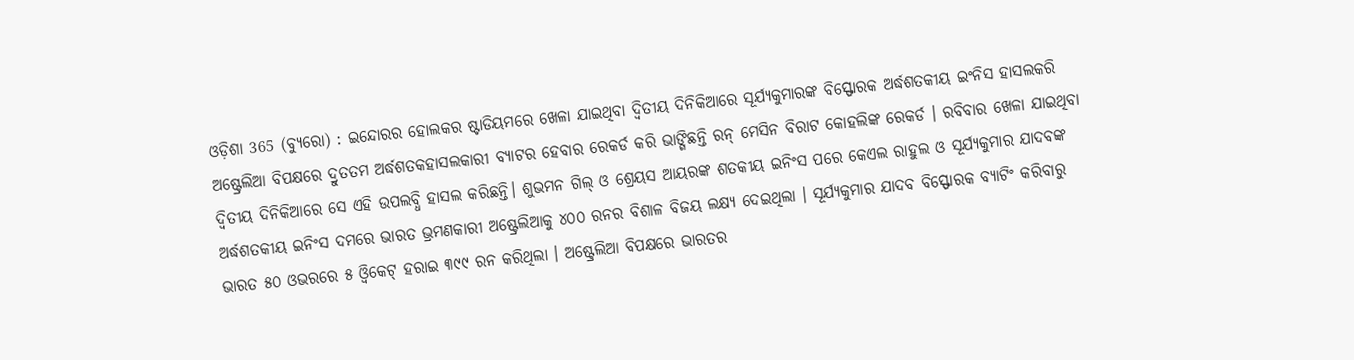ଓଡ଼ିଶା 365 (ବ୍ୟୁରୋ) : ଇନ୍ଦୋରର ହୋଲକର ଷ୍ଟାଡିୟମରେ ଖେଳା ଯାଇଥିବା ଦ୍ଵିତୀୟ ଦିନିକିଆରେ ସୂର୍ଯ୍ୟକୁମାରଙ୍କ ବିସ୍ଫୋରକ ଅର୍ଦ୍ଧଶତକୀୟ ଇଂନିସ ହାସଲକରି ଅଷ୍ଟ୍ରେଲିଆ ବିପକ୍ଷରେ ଦ୍ରୁତତମ ଅର୍ଦ୍ଧଶତକହାସଲକାରୀ ବ୍ୟାଟର ହେବାର ରେକର୍ଡ କରି ଭାଙ୍ଗିଛନ୍ତି ରନ୍ ମେସିନ ବିରାଟ କୋହଲିଙ୍କ ରେକର୍ଡ । ରବିବାର ଖେଳା ଯାଇଥିବା ଦ୍ଵିତୀୟ ଦିନିକିଆରେ ସେ ଏହି ଉପଲବ୍ଧି ହାସଲ କରିଛନ୍ତି। ଶୁଭମନ ଗିଲ୍ ଓ ଶ୍ରେୟସ ଆୟରଙ୍କ ଶତକୀୟ ଇନିଂସ ପରେ କେଏଲ ରାହୁଲ ଓ ସୂର୍ଯ୍ୟକୁମାର ଯାଦବଙ୍କ ଅର୍ଦ୍ଧଶତକୀୟ ଇନିଂସ ଦମରେ ଭାରତ ଭ୍ରମଣକାରୀ ଅଷ୍ଟ୍ରେଲିଆକୁ ୪୦୦ ରନର ବିଶାଳ ବିଜୟ ଲକ୍ଷ୍ୟ ଦେଇଥିଲା । ସୂର୍ଯ୍ୟକୁମାର ଯାଦବ ବିସ୍ଫୋରକ ବ୍ୟାଟିଂ କରିବାରୁ ଭାରତ ୫୦ ଓଭରରେ ୫ ଓ୍ଵିକେଟ୍ ହରାଇ ୩୯୯ ରନ କରିଥିଲା । ଅଷ୍ଟ୍ରେଲିଆ ବିପକ୍ଷରେ ଭାରତର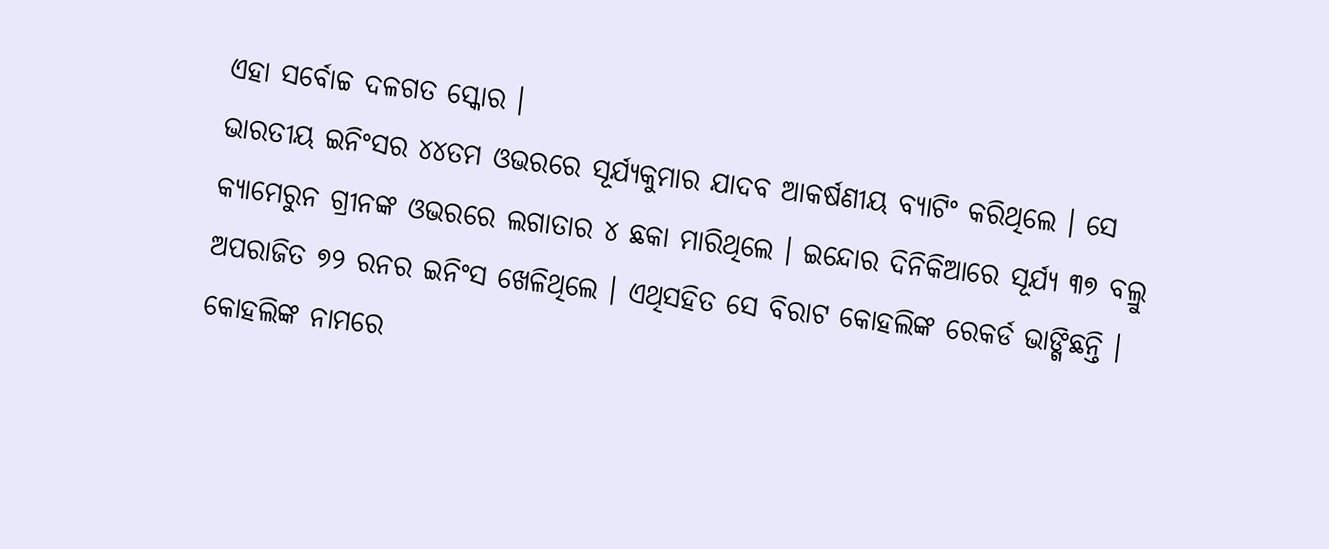ଏହା ସର୍ବୋଚ୍ଚ ଦଳଗତ ସ୍କୋର ।
ଭାରତୀୟ ଇନିଂସର ୪୪ତମ ଓଭରରେ ସୂର୍ଯ୍ୟକୁମାର ଯାଦବ ଆକର୍ଷଣୀୟ ବ୍ୟାଟିଂ କରିଥିଲେ । ସେ କ୍ୟାମେରୁନ ଗ୍ରୀନଙ୍କ ଓଭରରେ ଲଗାତାର ୪ ଛକା ମାରିଥିଲେ । ଇନ୍ଦୋର ଦିନିକିଆରେ ସୂର୍ଯ୍ୟ ୩୭ ବଲ୍ରୁ ଅପରାଜିତ ୭୨ ରନର ଇନିଂସ ଖେଳିଥିଲେ । ଏଥିସହିତ ସେ ବିରାଟ କୋହଲିଙ୍କ ରେକର୍ଡ ଭାଙ୍ଗିଛନ୍ତି । କୋହଲିଙ୍କ ନାମରେ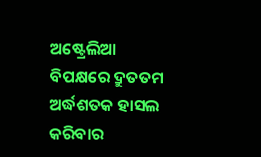ଅଷ୍ଟ୍ରେଲିଆ ବିପକ୍ଷରେ ଦ୍ରୁତତମ ଅର୍ଦ୍ଧଶତକ ହାସଲ କରିବାର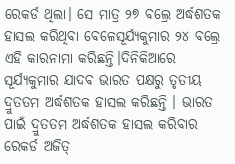ରେକର୍ଡ ଥିଲା। ସେ ମାତ୍ର ୨୭ ବଲ୍ରେ ଅର୍ଦ୍ଧଶତକ ହାସଲ କରିଥିବା ବେଳେସୂର୍ଯ୍ୟକୁମାର ୨୪ ବଲ୍ରେ ଏହି କାରନାମା କରିଛନ୍ତି।ଦିନିକିଆରେ ସୂର୍ଯ୍ୟକୁମାର ଯାଦବ ଭାରତ ପକ୍ଷରୁ ତୃତୀୟ ଦ୍ରୁତତମ ଅର୍ଦ୍ଧଶତକ ହାସଲ କରିଛନ୍ତି । ଭାରତ ପାଇଁ ଦ୍ରୁତତମ ଅର୍ଦ୍ଧଶତକ ହାସଲ କରିବାର ରେକର୍ଡ ଅଜିତ୍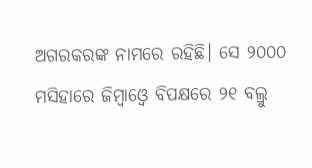ଅଗରକରଙ୍କ ନାମରେ ରହିଛି। ସେ ୨୦୦୦ ମସିହାରେ ଜିମ୍ବାଓ୍ଵେ ବିପକ୍ଷରେ ୨୧ ବଲ୍ରୁ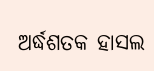ଅର୍ଦ୍ଧଶତକ ହାସଲ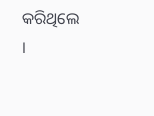କରିଥିଲେ ।